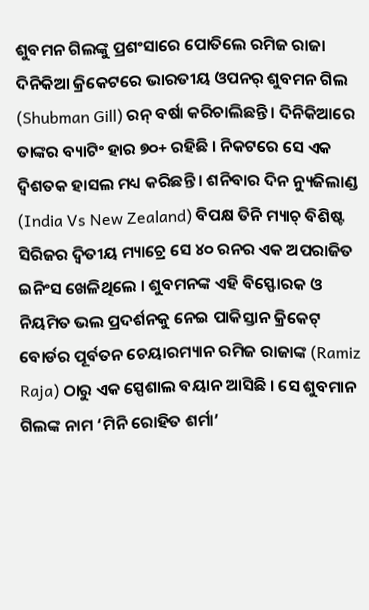ଶୁବମନ ଗିଲଙ୍କୁ ପ୍ରଶଂସାରେ ପୋତିଲେ ରମିଜ ରାଜା
ଦିନିକିଆ କ୍ରିକେଟରେ ଭାରତୀୟ ଓପନର୍ ଶୁବମନ ଗିଲ (Shubman Gill) ରନ୍ ବର୍ଷା କରିଚାଲିଛନ୍ତି । ଦିନିକିଆରେ ତାଙ୍କର ବ୍ୟାଟିଂ ହାର ୭୦+ ରହିଛି । ନିକଟରେ ସେ ଏକ ଦ୍ୱିଶତକ ହାସଲ ମଧ୍ୟ କରିଛନ୍ତି । ଶନିବାର ଦିନ ନ୍ୟୁଜିଲାଣ୍ଡ (India Vs New Zealand) ବିପକ୍ଷ ତିନି ମ୍ୟାଚ୍ ବିଶିଷ୍ଟ ସିରିଜର ଦ୍ୱିତୀୟ ମ୍ୟାଚ୍ରେ ସେ ୪୦ ରନର ଏକ ଅପରାଜିତ ଇନିଂସ ଖେଳିଥିଲେ । ଶୁବମନଙ୍କ ଏହି ବିସ୍ଫୋରକ ଓ ନିୟମିତ ଭଲ ପ୍ରଦର୍ଶନକୁ ନେଇ ପାକିସ୍ତାନ କ୍ରିକେଟ୍ ବୋର୍ଡର ପୂର୍ବତନ ଚେୟାରମ୍ୟାନ ରମିଜ ରାଜାଙ୍କ (Ramiz Raja) ଠାରୁ ଏକ ସ୍ପେଶାଲ ବୟାନ ଆସିଛି । ସେ ଶୁବମାନ ଗିଲଙ୍କ ନାମ ‘ମିନି ରୋହିତ ଶର୍ମା’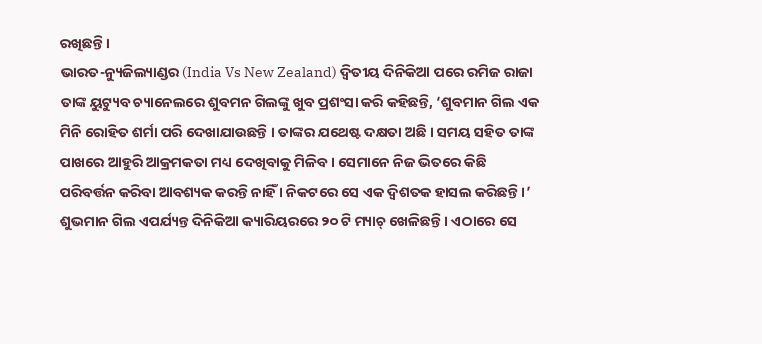ରଖିଛନ୍ତି ।
ଭାରତ-ନ୍ୟୁଜିଲ୍ୟାଣ୍ଡର (India Vs New Zealand) ଦ୍ୱିତୀୟ ଦିନିକିଆ ପରେ ରମିଜ ରାଜା ତାଙ୍କ ୟୁଟ୍ୟୁବ ଚ୍ୟାନେଲରେ ଶୁବମନ ଗିଲଙ୍କୁ ଖୁବ ପ୍ରଶଂସା କରି କହିଛନ୍ତି, ‘ଶୁବମାନ ଗିଲ ଏକ ମିନି ରୋହିତ ଶର୍ମା ପରି ଦେଖାଯାଉଛନ୍ତି । ତାଙ୍କର ଯଥେଷ୍ଟ ଦକ୍ଷତା ଅଛି । ସମୟ ସହିତ ତାଙ୍କ ପାଖରେ ଆହୁରି ଆକ୍ରମକତା ମଧ୍ୟ ଦେଖିବାକୁ ମିଳିବ । ସେମାନେ ନିଜ ଭିତରେ କିଛି ପରିବର୍ତ୍ତନ କରିବା ଆବଶ୍ୟକ କରନ୍ତି ନାହିଁ । ନିକଟରେ ସେ ଏକ ଦ୍ୱିଶତକ ହାସଲ କରିଛନ୍ତି ।’ ଶୁଭମାନ ଗିଲ ଏପର୍ଯ୍ୟନ୍ତ ଦିନିକିଆ କ୍ୟାରିୟରରେ ୨୦ ଟି ମ୍ୟାଚ୍ ଖେଳିଛନ୍ତି । ଏଠାରେ ସେ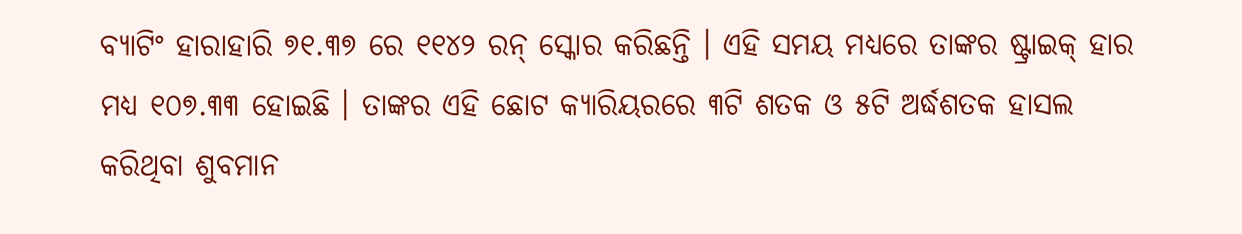ବ୍ୟାଟିଂ ହାରାହାରି ୭୧.୩୭ ରେ ୧୧୪୨ ରନ୍ ସ୍କୋର କରିଛନ୍ତି । ଏହି ସମୟ ମଧ୍ୟରେ ତାଙ୍କର ଷ୍ଟ୍ରାଇକ୍ ହାର ମଧ୍ୟ ୧୦୭.୩୩ ହୋଇଛି । ତାଙ୍କର ଏହି ଛୋଟ କ୍ୟାରିୟରରେ ୩ଟି ଶତକ ଓ ୫ଟି ଅର୍ଦ୍ଧଶତକ ହାସଲ କରିଥିବା ଶୁବମାନ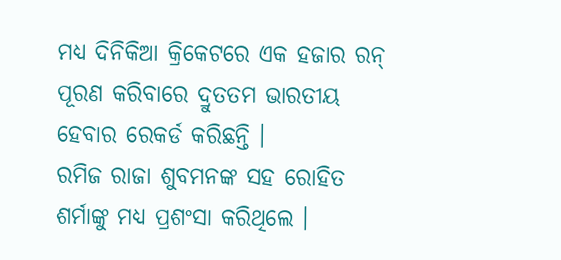ମଧ୍ୟ ଦିନିକିଆ କ୍ରିକେଟରେ ଏକ ହଜାର ରନ୍ ପୂରଣ କରିବାରେ ଦ୍ରୁତତମ ଭାରତୀୟ ହେବାର ରେକର୍ଡ କରିଛନ୍ତି ।
ରମିଜ ରାଜା ଶୁବମନଙ୍କ ସହ ରୋହିତ ଶର୍ମାଙ୍କୁ ମଧ୍ୟ ପ୍ରଶଂସା କରିଥିଲେ ।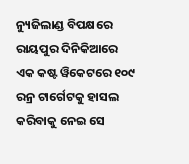ନ୍ୟୁଜିଲାଣ୍ଡ ବିପକ୍ଷରେ ରାୟପୁର ଦିନିକିଆରେ ଏକ କଷ୍ଟ ୱିକେଟରେ ୧୦୯ ରନ୍ର ଟାର୍ଗେଟକୁ ହାସଲ କରିବାକୁ ନେଇ ସେ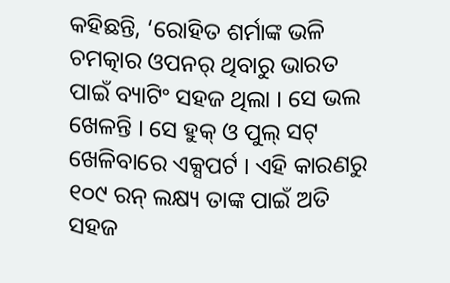କହିଛନ୍ତି, ‘ରୋହିତ ଶର୍ମାଙ୍କ ଭଳି ଚମତ୍କାର ଓପନର୍ ଥିବାରୁ ଭାରତ ପାଇଁ ବ୍ୟାଟିଂ ସହଜ ଥିଲା । ସେ ଭଲ ଖେଳନ୍ତି । ସେ ହୁକ୍ ଓ ପୁଲ୍ ସଟ୍ ଖେଳିବାରେ ଏକ୍ସପର୍ଟ । ଏହି କାରଣରୁ ୧୦୯ ରନ୍ ଲକ୍ଷ୍ୟ ତାଙ୍କ ପାଇଁ ଅତି ସହଜ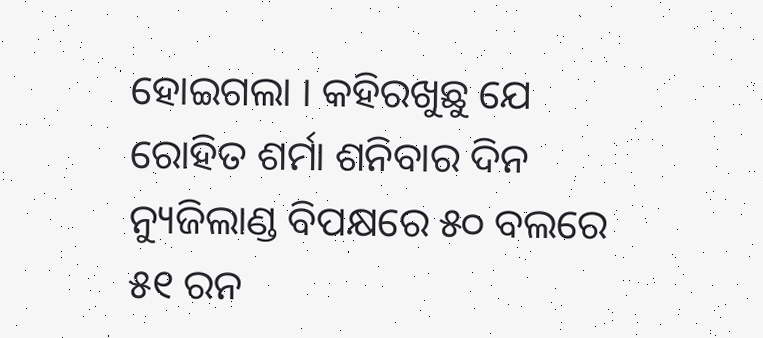ହୋଇଗଲା । କହିରଖୁଛୁ ଯେ ରୋହିତ ଶର୍ମା ଶନିବାର ଦିନ ନ୍ୟୁଜିଲାଣ୍ଡ ବିପକ୍ଷରେ ୫୦ ବଲରେ ୫୧ ରନ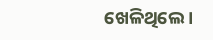ଖେଳିଥିଲେ ।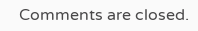Comments are closed.